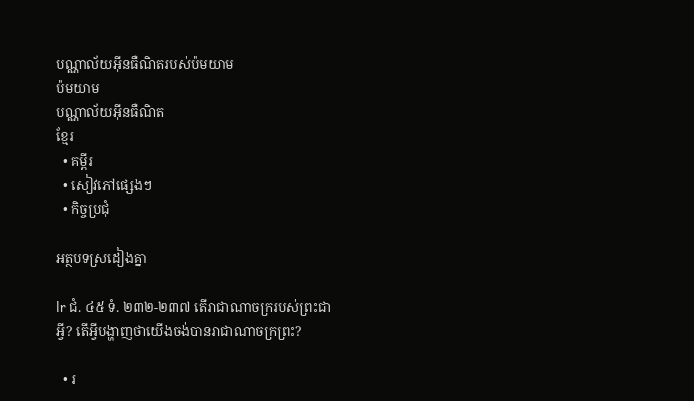បណ្ណាល័យអ៊ីនធឺណិតរបស់ប៉មយាម
ប៉មយាម
បណ្ណាល័យអ៊ីនធឺណិត
ខ្មែរ
  • គម្ពីរ
  • សៀវភៅផ្សេងៗ
  • កិច្ចប្រជុំ

អត្ថបទស្រដៀងគ្នា

lr ជំ. ៤៥ ទំ. ២៣២-២៣៧ តើរាជាណាចក្ររបស់ព្រះជាអ្វី? តើអ្វីបង្ហាញថាយើងចង់បានរាជាណាចក្រព្រះ?

  • រ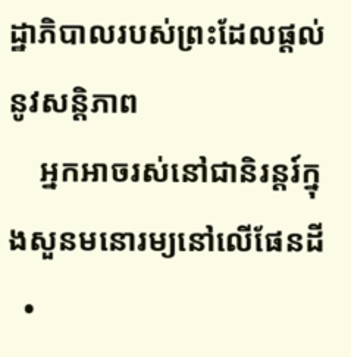ដ្ឋាភិបាលរបស់ព្រះដែលផ្ដល់នូវសន្ដិភាព
    អ្នកអាចរស់នៅជានិរន្តរ៍ក្នុងសួនមនោរម្យនៅលើផែនដី
  •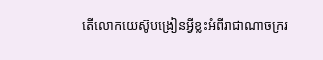តើលោកយេស៊ូបង្រៀនអ្វីខ្លះអំពីរាជាណាចក្ររ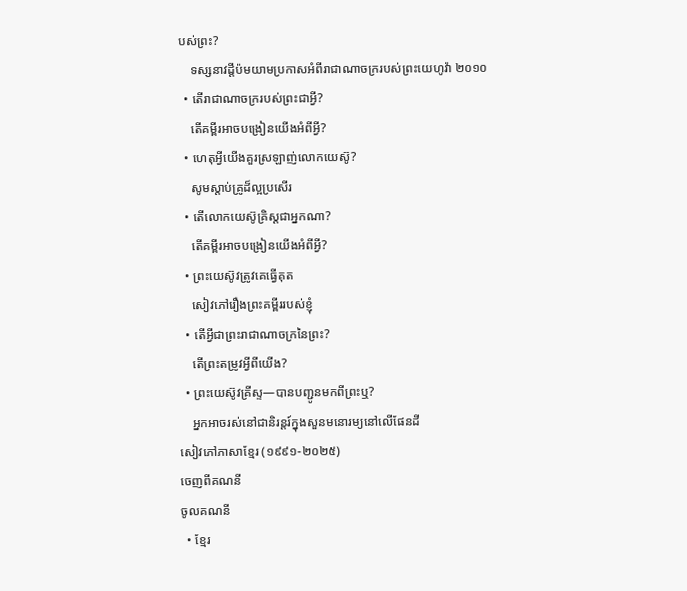បស់ព្រះ?
    ទស្សនាវដ្ដីប៉មយាមប្រកាសអំពីរាជាណាចក្ររបស់ព្រះយេហូវ៉ា ២០១០
  • តើរាជាណាចក្ររបស់ព្រះជាអ្វី?
    តើគម្ពីរអាចបង្រៀនយើងអំពីអ្វី?
  • ហេតុអ្វីយើងគួរស្រឡាញ់លោកយេស៊ូ?
    សូមស្ដាប់គ្រូដ៏ល្អប្រសើរ
  • តើលោកយេស៊ូគ្រិស្តជាអ្នកណា?
    តើគម្ពីរអាចបង្រៀនយើងអំពីអ្វី?
  • ព្រះយេស៊ូវត្រូវគេធ្វើគុត
    សៀវភៅរឿងព្រះគម្ពីររបស់ខ្ញុំ
  • តើអ្វីជាព្រះរាជាណាចក្រនៃព្រះ?
    តើព្រះតម្រូវអ្វីពីយើង?
  • ព្រះយេស៊ូវគ្រីស្ទ—បានបញ្ជូនមកពីព្រះឬ?
    អ្នកអាចរស់នៅជានិរន្តរ៍ក្នុងសួនមនោរម្យនៅលើផែនដី
សៀវភៅភាសាខ្មែរ (១៩៩១-២០២៥)
ចេញពីគណនី
ចូលគណនី
  • ខ្មែរ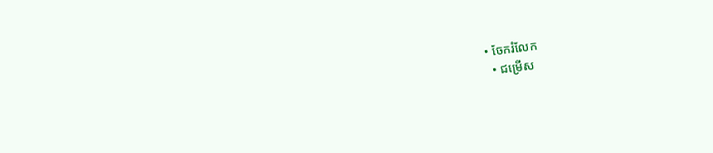• ចែករំលែក
  • ជម្រើស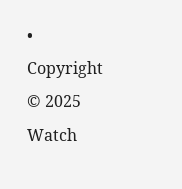• Copyright © 2025 Watch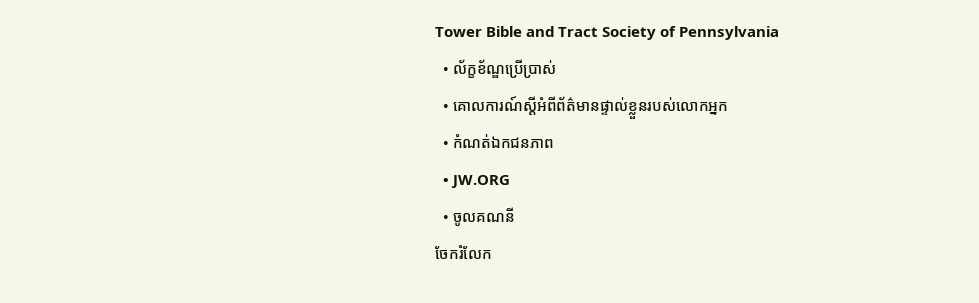Tower Bible and Tract Society of Pennsylvania
  • ល័ក្ខខ័ណ្ឌប្រើប្រាស់
  • គោលការណ៍ស្ដីអំពីព័ត៌មានផ្ទាល់ខ្លួនរបស់លោកអ្នក
  • កំណត់ឯកជនភាព
  • JW.ORG
  • ចូលគណនី
ចែករំលែក